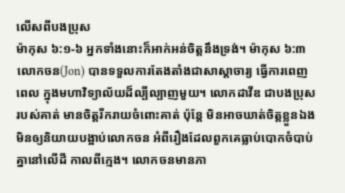លើសពីបងប្រុស
ម៉ាកុស ៦:១-៦ អ្នកទាំងនោះក៏អាក់អន់ចិត្តនឹងទ្រង់។ ម៉ាកុស ៦:៣ លោកចន(Jon) បានទទួលការតែងតាំងជាសាស្ដាចារ្យ ធ្វើការពេញពេល ក្នុងមហាវិទ្យាល័យដ៏ល្បីល្បាញមួយ។ លោកដាវីឌ ជាបងប្រុសរបស់គាត់ មានចិត្តរីករាយចំពោះគាត់ ប៉ុន្តែ មិនអាចឃាត់ចិត្តខ្លួនឯង មិនឲ្យនិយាយបង្អាប់លោកចន អំពីរឿងដែលពួកគេធ្លាប់បោកចំបាប់គ្នានៅលើដី កាលពីក្មេង។ លោកចនមានភា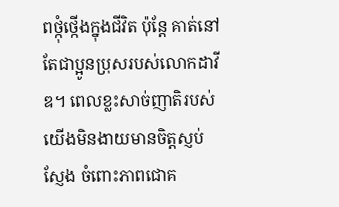ពថ្កុំថ្កើងក្នុងជីវិត ប៉ុន្តែ គាត់នៅតែជាប្អូនប្រុសរបស់លោកដាវីឌ។ ពេលខ្លះសាច់ញាតិរបស់យើងមិនងាយមានចិត្តស្ញប់ស្ញែង ចំពោះភាពជោគ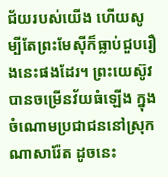ជ័យរបស់យើង ហើយសូម្បីតែព្រះមែស៊ីក៏ធ្លាប់ជួបរឿងនេះផងដែរ។ ព្រះយេស៊ូវបានចម្រើនវ័យធំឡើង ក្នុងចំណោមប្រជាជននៅស្រុកណាសារ៉ែត ដូចនេះ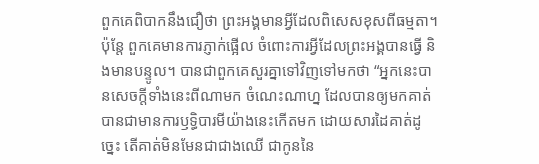ពួកគេពិបាកនឹងជឿថា ព្រះអង្គមានអ្វីដែលពិសេសខុសពីធម្មតា។ ប៉ុន្តែ ពួកគេមានការភ្ញាក់ផ្អើល ចំពោះការអ្វីដែលព្រះអង្គបានធ្វើ និងមានបន្ទូល។ បានជាពួកគេសួរគ្នាទៅវិញទៅមកថា “អ្នកនេះបានសេចក្តីទាំងនេះពីណាមក ចំណេះណាហ្ន ដែលបានឲ្យមកគាត់ បានជាមានការឫទ្ធិបារមីយ៉ាងនេះកើតមក ដោយសារដៃគាត់ដូច្នេះ តើគាត់មិនមែនជាជាងឈើ ជាកូននៃ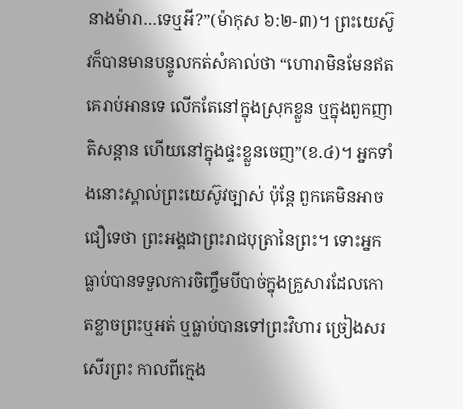នាងម៉ារា…ទេឬអី?”(ម៉ាកុស ៦:២-៣)។ ព្រះយេស៊ូវក៏បានមានបន្ទូលកត់សំគាល់ថា “ហោរាមិនមែនឥតគេរាប់អានទេ លើកតែនៅក្នុងស្រុកខ្លួន ឬក្នុងពួកញាតិសន្តាន ហើយនៅក្នុងផ្ទះខ្លួនចេញ”(ខ.៤)។ អ្នកទាំងនោះស្គាល់ព្រះយេស៊ូវច្បាស់ ប៉ុន្តែ ពួកគេមិនអាចជឿទេថា ព្រះអង្គជាព្រះរាជបុត្រានៃព្រះ។ ទោះអ្នកធ្លាប់បានទទួលការចិញ្ចឹមបីបាច់ក្នុងគ្រួសារដែលកោតខ្លាចព្រះឬអត់ ឬធ្លាប់បានទៅព្រះវិហារ ច្រៀងសរសើរព្រះ កាលពីក្មេង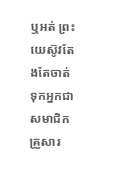ឬអត់ ព្រះយេស៊ូវតែងតែចាត់ទុកអ្នកជាសមាជិកគ្រួសារ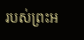របស់ព្រះអ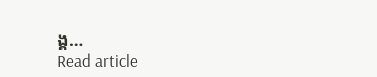ង្គ…
Read article